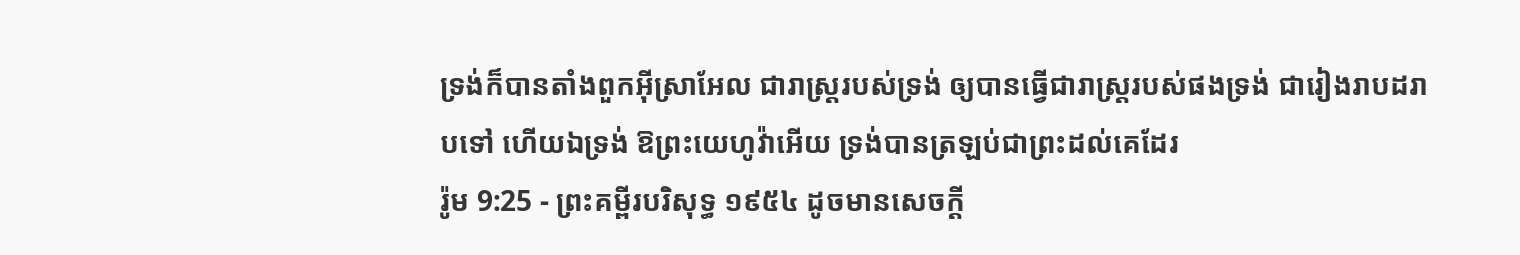ទ្រង់ក៏បានតាំងពួកអ៊ីស្រាអែល ជារាស្ត្ររបស់ទ្រង់ ឲ្យបានធ្វើជារាស្ត្ររបស់ផងទ្រង់ ជារៀងរាបដរាបទៅ ហើយឯទ្រង់ ឱព្រះយេហូវ៉ាអើយ ទ្រង់បានត្រឡប់ជាព្រះដល់គេដែរ
រ៉ូម 9:25 - ព្រះគម្ពីរបរិសុទ្ធ ១៩៥៤ ដូចមានសេចក្ដី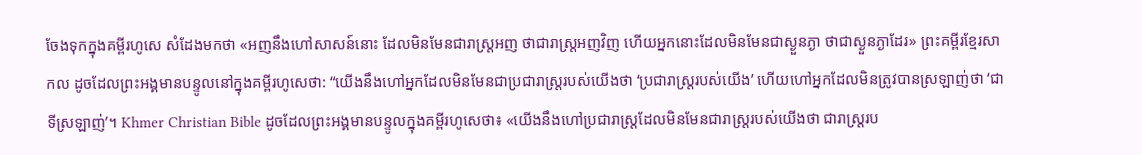ចែងទុកក្នុងគម្ពីរហូសេ សំដែងមកថា «អញនឹងហៅសាសន៍នោះ ដែលមិនមែនជារាស្ត្រអញ ថាជារាស្ត្រអញវិញ ហើយអ្នកនោះដែលមិនមែនជាស្ងួនភ្ងា ថាជាស្ងួនភ្ងាដែរ» ព្រះគម្ពីរខ្មែរសាកល ដូចដែលព្រះអង្គមានបន្ទូលនៅក្នុងគម្ពីរហូសេថា: “យើងនឹងហៅអ្នកដែលមិនមែនជាប្រជារាស្ត្ររបស់យើងថា ‘ប្រជារាស្ត្ររបស់យើង’ ហើយហៅអ្នកដែលមិនត្រូវបានស្រឡាញ់ថា ‘ជាទីស្រឡាញ់’។ Khmer Christian Bible ដូចដែលព្រះអង្គមានបន្ទូលក្នុងគម្ពីរហូសេថា៖ «យើងនឹងហៅប្រជារាស្ដ្រដែលមិនមែនជារាស្ដ្ររបស់យើងថា ជារាស្ដ្ររប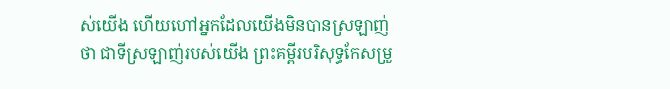ស់យើង ហើយហៅអ្នកដែលយើងមិនបានស្រឡាញ់ថា ជាទីស្រឡាញ់របស់យើង ព្រះគម្ពីរបរិសុទ្ធកែសម្រួ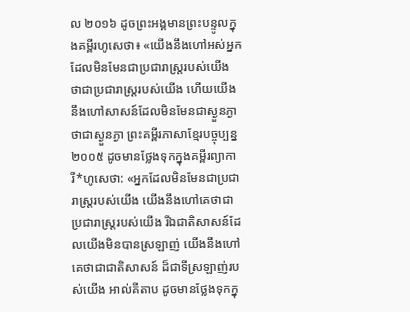ល ២០១៦ ដូចព្រះអង្គមានព្រះបន្ទូលក្នុងគម្ពីរហូសេថា៖ «យើងនឹងហៅអស់អ្នកដែលមិនមែនជាប្រជារាស្ត្ររបស់យើង ថាជាប្រជារាស្ត្ររបស់យើង ហើយយើងនឹងហៅសាសន៍ដែលមិនមែនជាស្ងួនភ្ងា ថាជាស្ងួនភ្ងា ព្រះគម្ពីរភាសាខ្មែរបច្ចុប្បន្ន ២០០៥ ដូចមានថ្លែងទុកក្នុងគម្ពីរព្យាការី*ហូសេថា: «អ្នកដែលមិនមែនជាប្រជារាស្ត្ររបស់យើង យើងនឹងហៅគេថាជាប្រជារាស្ត្ររបស់យើង រីឯជាតិសាសន៍ដែលយើងមិនបានស្រឡាញ់ យើងនឹងហៅគេថាជាជាតិសាសន៍ ដ៏ជាទីស្រឡាញ់របស់យើង អាល់គីតាប ដូចមានថ្លែងទុកក្នុ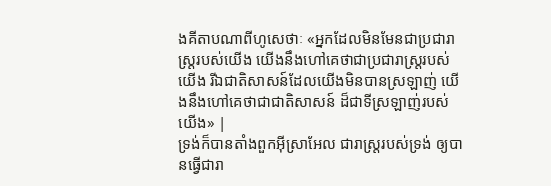ងគីតាបណាពីហូសេថាៈ «អ្នកដែលមិនមែនជាប្រជារាស្ដ្ររបស់យើង យើងនឹងហៅគេថាជាប្រជារាស្ដ្ររបស់យើង រីឯជាតិសាសន៍ដែលយើងមិនបានស្រឡាញ់ យើងនឹងហៅគេថាជាជាតិសាសន៍ ដ៏ជាទីស្រឡាញ់របស់យើង» |
ទ្រង់ក៏បានតាំងពួកអ៊ីស្រាអែល ជារាស្ត្ររបស់ទ្រង់ ឲ្យបានធ្វើជារា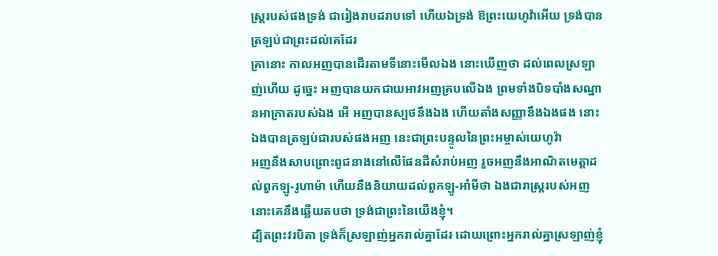ស្ត្ររបស់ផងទ្រង់ ជារៀងរាបដរាបទៅ ហើយឯទ្រង់ ឱព្រះយេហូវ៉ាអើយ ទ្រង់បានត្រឡប់ជាព្រះដល់គេដែរ
គ្រានោះ កាលអញបានដើរតាមទីនោះមើលឯង នោះឃើញថា ដល់ពេលស្រឡាញ់ហើយ ដូច្នេះ អញបានយកជាយអាវអញគ្របលើឯង ព្រមទាំងបិទបាំងសណ្ឋានអាក្រាតរបស់ឯង អើ អញបានស្បថនឹងឯង ហើយតាំងសញ្ញានឹងឯងផង នោះឯងបានត្រឡប់ជារបស់ផងអញ នេះជាព្រះបន្ទូលនៃព្រះអម្ចាស់យេហូវ៉ា
អញនឹងសាបព្រោះពូជនាងនៅលើផែនដីសំរាប់អញ រួចអញនឹងអាណិតមេត្តាដល់ពួកឡូ-រូហាម៉ា ហើយនឹងនិយាយដល់ពួកឡូ-អាំមីថា ឯងជារាស្ត្ររបស់អញ នោះគេនឹងឆ្លើយតបថា ទ្រង់ជាព្រះនៃយើងខ្ញុំ។
ដ្បិតព្រះវរបិតា ទ្រង់ក៏ស្រឡាញ់អ្នករាល់គ្នាដែរ ដោយព្រោះអ្នករាល់គ្នាស្រឡាញ់ខ្ញុំ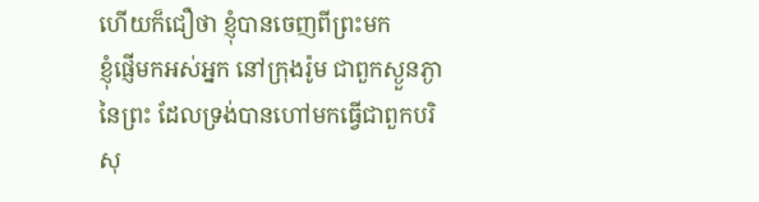ហើយក៏ជឿថា ខ្ញុំបានចេញពីព្រះមក
ខ្ញុំផ្ញើមកអស់អ្នក នៅក្រុងរ៉ូម ជាពួកស្ងួនភ្ងានៃព្រះ ដែលទ្រង់បានហៅមកធ្វើជាពួកបរិសុ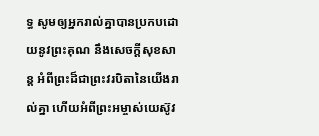ទ្ធ សូមឲ្យអ្នករាល់គ្នាបានប្រកបដោយនូវព្រះគុណ នឹងសេចក្ដីសុខសាន្ត អំពីព្រះដ៏ជាព្រះវរបិតានៃយើងរាល់គ្នា ហើយអំពីព្រះអម្ចាស់យេស៊ូវ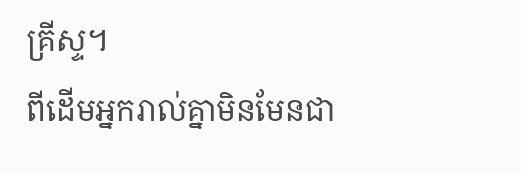គ្រីស្ទ។
ពីដើមអ្នករាល់គ្នាមិនមែនជា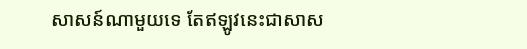សាសន៍ណាមួយទេ តែឥឡូវនេះជាសាស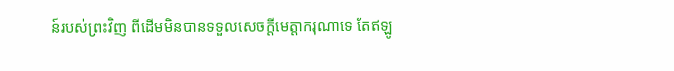ន៍របស់ព្រះវិញ ពីដើមមិនបានទទួលសេចក្ដីមេត្តាករុណាទេ តែឥឡូ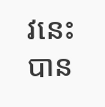វនេះបាន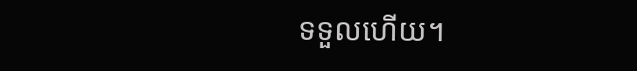ទទួលហើយ។